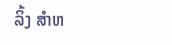ລິ້ງ ສຳຫ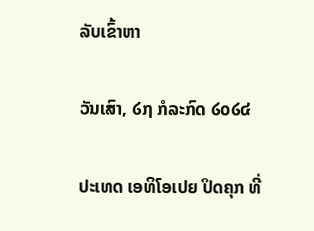ລັບເຂົ້າຫາ

ວັນເສົາ, ໒໗ ກໍລະກົດ ໒໐໒໔

ປະເທດ ເອທິໂອເປຍ ປິດຄຸກ ທີ່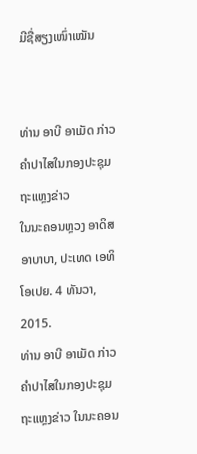ມີຊື່ສຽງເໜົ່າເໝັນ


ທ່ານ ອາບີ ອາເມັດ ກ່າວຄຳປາໄສໃນກອງປະຊຸມຖະແຫຼງຂ່າວ
ໃນນະຄອນຫຼວງ ອາດິສ ອາບາບາ, ປະເທດ ເອທິໂອເປຍ. 4 ທັນວາ, 2015.
ທ່ານ ອາບີ ອາເມັດ ກ່າວຄຳປາໄສໃນກອງປະຊຸມຖະແຫຼງຂ່າວ ໃນນະຄອນ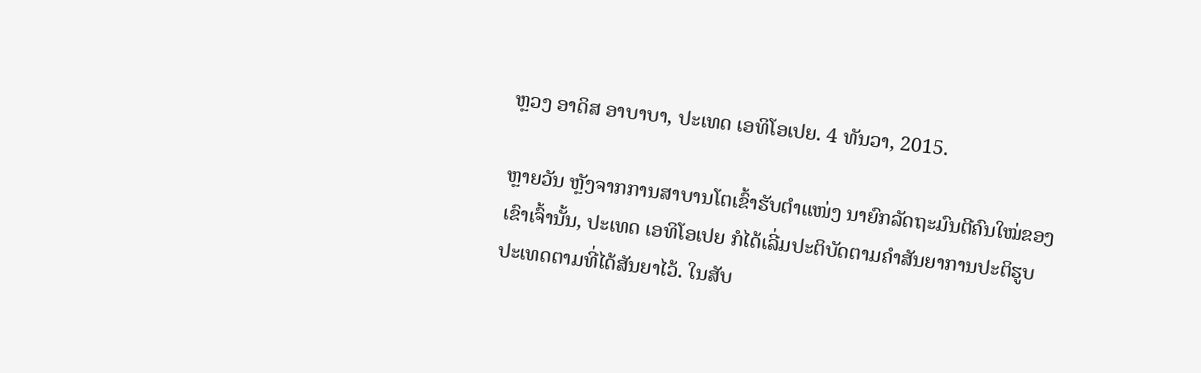ຫຼວງ ອາດິສ ອາບາບາ, ປະເທດ ເອທິໂອເປຍ. 4 ທັນວາ, 2015.

ຫຼາຍວັນ ຫຼັງຈາກການສາບານໂຕເຂົ້າຮັບຕຳແໜ່ງ ນາຍົກລັດຖະມົນຕີຄົນໃໝ່ຂອງ
ເຂົາເຈົ້ານັ້ນ, ປະເທດ ເອທິໂອເປຍ ກໍໄດ້ເລີ່ມປະຕິບັດຕາມຄຳສັນຍາການປະຕິຮູບ
ປະເທດຕາມທີ່ໄດ້ສັນຍາໄວ້. ໃນສັບ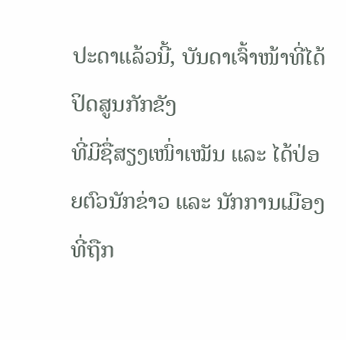ປະດາແລ້ວນີ້, ບັນດາເຈົ້າໜ້າທີ່ໄດ້ປິດສູນກັກຂັງ
ທີ່ມີຊື່ສຽງເໜົ່າເໝັນ ແລະ ໄດ້ປ່ອຍຕົວນັກຂ່າວ ແລະ ນັກການເມືອງທີ່ຖືກ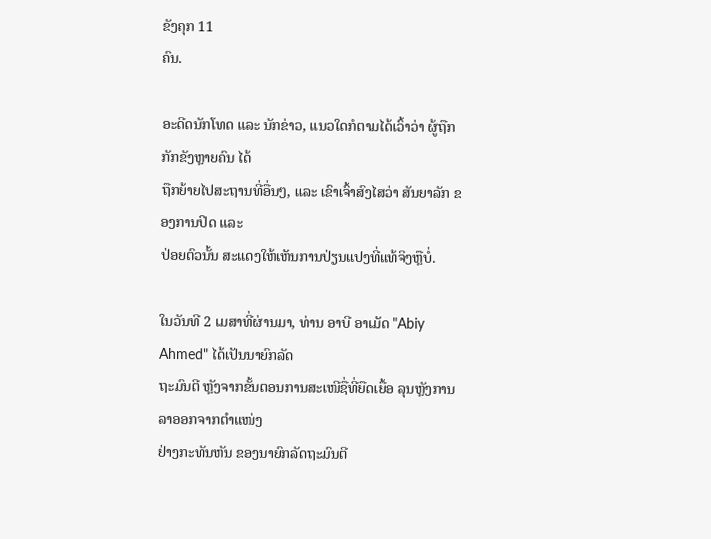ຂັງຄຸກ 11
ຄົນ.

ອະດີດນັກໂທດ ແລະ ນັກຂ່າວ, ແນວໃດກໍຕາມໄດ້ເວົ້າວ່າ ຜູ້ຖືກກັກຂັງຫຼາຍຄົນ ໄດ້
ຖືກຍ້າຍໄປສະຖານທີ່ອື່ນໆ, ແລະ ເຂົາເຈົ້າສົງໄສວ່າ ສັນຍາລັກ ຂອງການປິດ ແລະ
ປ່ອຍຕົວນັ້ນ ສະແດງໃຫ້ເຫັນການປ່ຽນແປງທີ່ແທ້ຈິງຫຼືບໍ່.

ໃນວັນທີ 2 ເມສາທີ່ຜ່ານມາ, ທ່ານ ອາບີ ອາເມັດ "Abiy Ahmed" ໄດ້ເປັນນາຍົກລັດ
ຖະມົນຕີ ຫຼັງຈາກຂັ້ນຕອນການສະເໜີຊື່ທີ່ຍືດເຍື້ອ ລຸນຫຼັງການລາອອກຈາກຕຳແໜ່ງ
ຢ່າງກະທັນຫັນ ຂອງນາຍົກລັດຖະມົນຕີ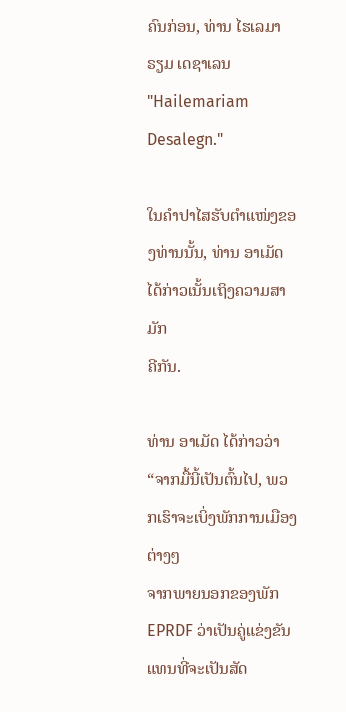ຄົນກ່ອນ, ທ່ານ ໄຮເລມາຣຽມ ເດຊາເລນ "Hailemariam Desalegn."

ໃນຄຳປາໄສຮັບຕຳແໜ່ງຂອງທ່ານນັ້ນ, ທ່ານ ອາເມັດ ໄດ້ກ່າວເນັ້ນເຖິງຄວາມສາມັກ
ຄີກັນ.

ທ່ານ ອາເມັດ ໄດ້ກ່າວວ່າ “ຈາກມື້ນີ້ເປັນຕົ້ນໄປ, ພວກເຮົາຈະເບິ່ງພັກການເມືອງຕ່າງໆ
ຈາກພາຍນອກຂອງພັກ EPRDF ວ່າເປັນຄູ່ແຂ່ງຂັນ ແທນທີ່ຈະເປັນສັດ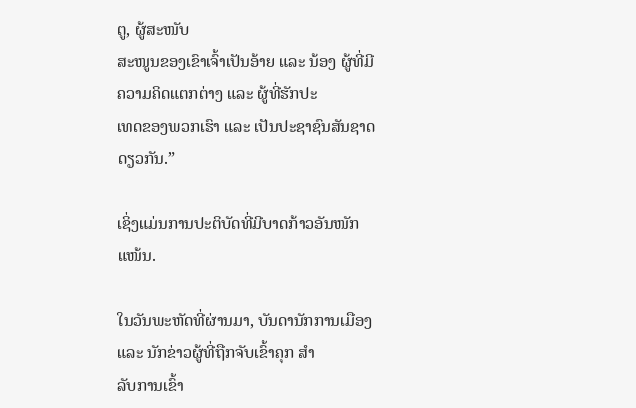ຕູ, ຜູ້ສະໜັບ
ສະໜູນຂອງເຂົາເຈົ້າເປັນອ້າຍ ແລະ ນ້ອງ ຜູ້ທີ່ມີຄວາມຄິດແຕກຕ່າງ ແລະ ຜູ້ທີ່ຮັກປະ
ເທດຂອງພວກເຮົາ ແລະ ເປັນປະຊາຊົນສັນຊາດດຽວກັນ.”

ເຊິ່ງແມ່ນການປະຕິບັດທີ່ມີບາດກ້າວອັນໜັກແໜ້ນ.

ໃນວັນພະຫັດທີ່ຜ່ານມາ, ບັນດານັກການເມືອງ ແລະ ນັກຂ່າວຜູ້ທີ່ຖືກຈັບເຂົ້າຄຸກ ສຳ
ລັບການເຂົ້າ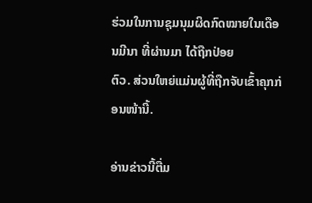ຮ່ວມໃນການຊຸມນຸມຜິດກົດໝາຍໃນເດືອນມີນາ ທີ່ຜ່ານມາ ໄດ້ຖືກປ່ອຍ
ຕົວ. ສ່ວນໃຫຍ່ແມ່ນຜູ້ທີ່ຖືກຈັບເຂົ້າຄຸກກ່ອນໜ້ານີ້.

ອ່ານຂ່າວນີ້ຕື່ມ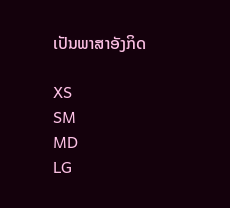ເປັນພາສາອັງກິດ

XS
SM
MD
LG